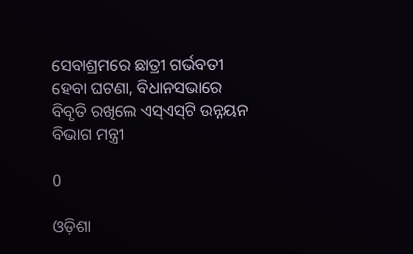ସେବାଶ୍ରମରେ ଛାତ୍ରୀ ଗର୍ଭବତୀ ହେବା ଘଟଣା, ବିଧାନସଭାରେ ବିବୃତି ରଖିଲେ ଏସ୍‌ଏସ୍‌ଟି ଉନ୍ନୟନ ବିଭାଗ ମନ୍ତ୍ରୀ

0

ଓଡ଼ିଶା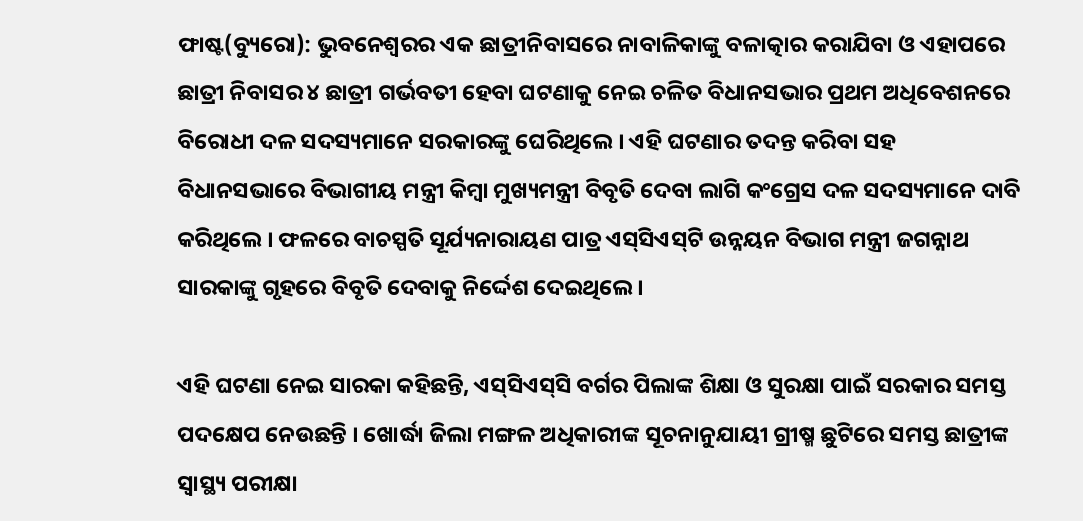ଫାଷ୍ଟ(ବ୍ୟୁରୋ): ଭୁବନେଶ୍ୱରର ଏକ ଛାତ୍ରୀନିବାସରେ ନାବାଳିକାଙ୍କୁ ବଳାତ୍କାର କରାଯିବା ଓ ଏହାପରେ ଛାତ୍ରୀ ନିବାସର ୪ ଛାତ୍ରୀ ଗର୍ଭବତୀ ହେବା ଘଟଣାକୁ ନେଇ ଚଳିତ ବିଧାନସଭାର ପ୍ରଥମ ଅଧିବେଶନରେ ବିରୋଧୀ ଦଳ ସଦସ୍ୟମାନେ ସରକାରଙ୍କୁ ଘେରିଥିଲେ । ଏହି ଘଟଣାର ତଦନ୍ତ କରିବା ସହ ବିଧାନସଭାରେ ବିଭାଗୀୟ ମନ୍ତ୍ରୀ କିମ୍ବା ମୁଖ୍ୟମନ୍ତ୍ରୀ ବିବୃତି ଦେବା ଲାଗି କଂଗ୍ରେସ ଦଳ ସଦସ୍ୟମାନେ ଦାବି କରିଥିଲେ । ଫଳରେ ବାଚସ୍ପତି ସୂର୍ଯ୍ୟନାରାୟଣ ପାତ୍ର ଏସ୍‌ସିଏସ୍‌ଟି ଉନ୍ନୟନ ବିଭାଗ ମନ୍ତ୍ରୀ ଜଗନ୍ନାଥ ସାରକାଙ୍କୁ ଗୃହରେ ବିବୃତି ଦେବାକୁ ନିର୍ଦ୍ଦେଶ ଦେଇଥିଲେ ।

ଏହି ଘଟଣା ନେଇ ସାରକା କହିଛନ୍ତି, ଏସ୍‌ସିଏସ୍‌ସି ବର୍ଗର ପିଲାଙ୍କ ଶିକ୍ଷା ଓ ସୁରକ୍ଷା ପାଇଁ ସରକାର ସମସ୍ତ ପଦକ୍ଷେପ ନେଉଛନ୍ତି । ଖୋର୍ଦ୍ଧା ଜିଲା ମଙ୍ଗଳ ଅଧିକାରୀଙ୍କ ସୂଚନାନୁଯାୟୀ ଗ୍ରୀଷ୍ମ ଛୁଟିରେ ସମସ୍ତ ଛାତ୍ରୀଙ୍କ ସ୍ବାସ୍ଥ୍ୟ ପରୀକ୍ଷା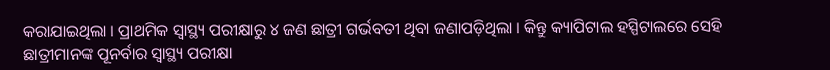କରାଯାଇଥିଲା । ପ୍ରାଥମିକ ସ୍ବାସ୍ଥ୍ୟ ପରୀକ୍ଷାରୁ ୪ ଜଣ ଛାତ୍ରୀ ଗର୍ଭବତୀ ଥିବା ଜଣାପଡ଼ିଥିଲା । କିନ୍ତୁ କ୍ୟାପିଟାଲ ହସ୍ପିଟାଲରେ ସେହି ଛାତ୍ରୀମାନଙ୍କ ପୂନର୍ବାର ସ୍ବାସ୍ଥ୍ୟ ପରୀକ୍ଷା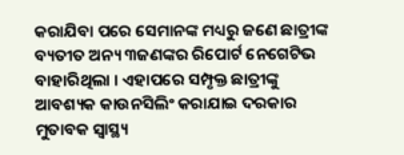କରାଯିବା ପରେ ସେମାନଙ୍କ ମଧ୍ୟରୁ ଜଣେ ଛାତ୍ରୀଙ୍କ ବ୍ୟତୀତ ଅନ୍ୟ ୩ଜଣଙ୍କର ରିପୋର୍ଟ ନେଗେଟିଭ ବାହାରିଥିଲା । ଏହାପରେ ସମ୍ପୃକ୍ତ ଛାତ୍ରୀଙ୍କୁ ଆବଶ୍ୟକ କାଉନସିଲିଂ କରାଯାଇ ଦରକାର ମୁତାବକ ସ୍ବାସ୍ଥ୍ୟ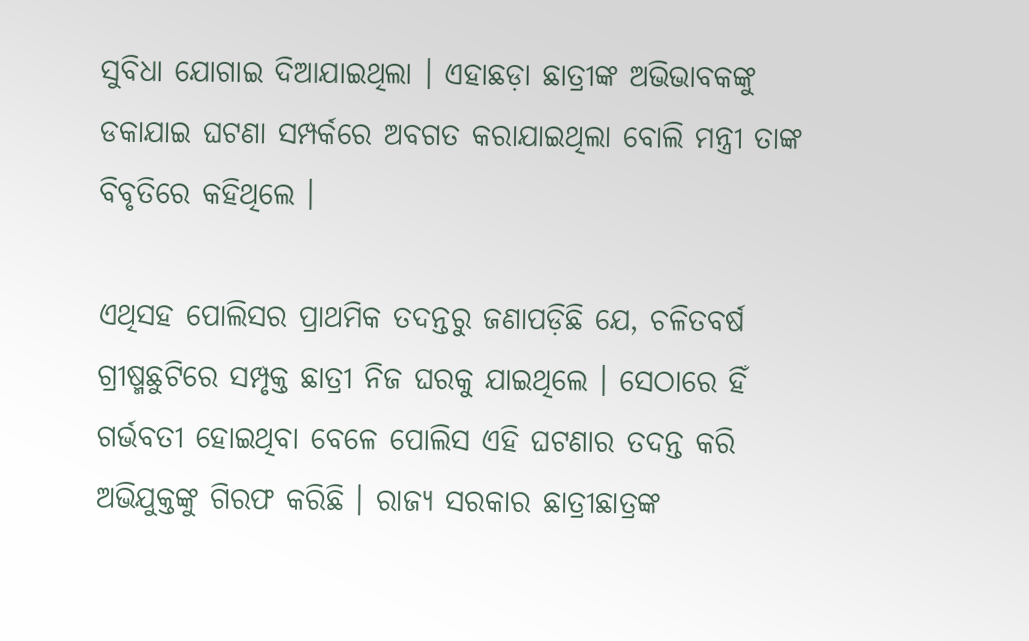ସୁବିଧା ଯୋଗାଇ ଦିଆଯାଇଥିଲା । ଏହାଛଡ଼ା ଛାତ୍ରୀଙ୍କ ଅଭିଭାବକଙ୍କୁ ଡକାଯାଇ ଘଟଣା ସମ୍ପର୍କରେ ଅବଗତ କରାଯାଇଥିଲା ବୋଲି ମନ୍ତ୍ରୀ ତାଙ୍କ ବିବୃତିରେ କହିଥିଲେ ।

ଏଥିସହ ପୋଲିସର ପ୍ରାଥମିକ ତଦନ୍ତରୁ ଜଣାପଡ଼ିଛି ଯେ, ଚଳିତବର୍ଷ ଗ୍ରୀଷ୍ମଛୁଟିରେ ସମ୍ପୃକ୍ତ ଛାତ୍ରୀ ନିଜ ଘରକୁ ଯାଇଥିଲେ । ସେଠାରେ ହିଁ ଗର୍ଭବତୀ ହୋଇଥିବା ବେଳେ ପୋଲିସ ଏହି ଘଟଣାର ତଦନ୍ତ କରି ଅଭିଯୁକ୍ତଙ୍କୁ ଗିରଫ କରିଛି । ରାଜ୍ୟ ସରକାର ଛାତ୍ରୀଛାତ୍ରଙ୍କ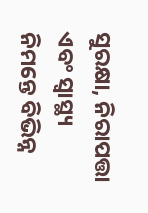ସୁରକ୍ଷା, ନିରାପତ୍ତା ଏବଂ ସ୍ବାସ୍ଥ୍ୟ ନିମନ୍ତେ ବିଭିନ୍ନ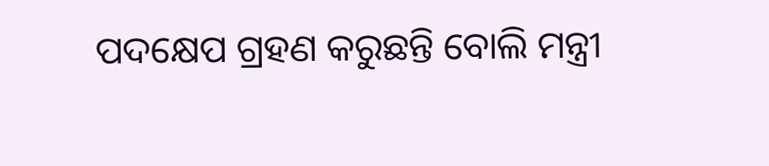ପଦକ୍ଷେପ ଗ୍ରହଣ କରୁଛନ୍ତି ବୋଲି ମନ୍ତ୍ରୀ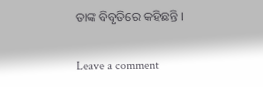ତାଙ୍କ ବିବୃତିରେ କହିଛନ୍ତି ।

Leave a comment